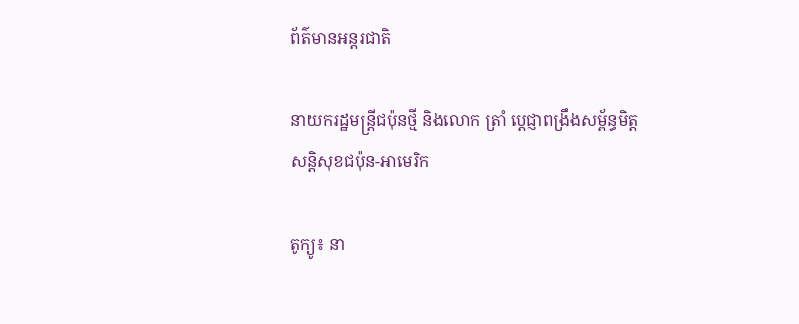ព័ត៌មានអន្តរជាតិ

នាយករដ្ឋមន្រ្តីជប៉ុនថ្មី និងលោក ត្រាំ ប្ដេជ្ញាពង្រឹងសម្ព័ន្ធមិត្ដ សន្ដិសុខជប៉ុន-អាមេរិក

តូក្យូ៖ នា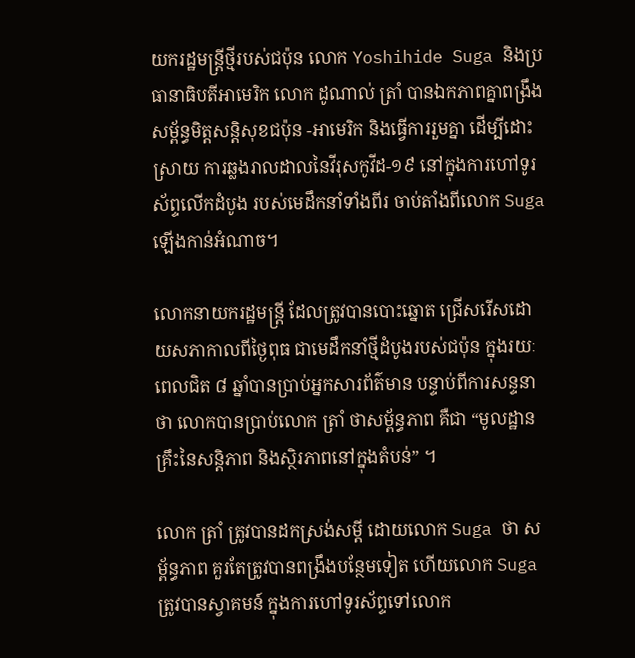យករដ្ឋមន្រ្តីថ្មីរបស់ជប៉ុន លោក Yoshihide Suga និងប្រធានាធិបតីអាមេរិក លោក ដូណាល់ ត្រាំ បានឯកភាពគ្នាពង្រឹង សម្ព័ន្ធមិត្តសន្តិសុខជប៉ុន -អាមេរិក និងធ្វើការរួមគ្នា ដើម្បីដោះស្រាយ ការឆ្លងរាលដាលនៃវីរុសកូវីដ-១៩ នៅក្នុងការហៅទូរស័ព្ទលើកដំបូង របស់មេដឹកនាំទាំងពីរ ចាប់តាំងពីលោក Suga ឡើងកាន់អំណាច។

លោកនាយករដ្ឋមន្រ្តី ដែលត្រូវបានបោះឆ្នោត ជ្រើសរើសដោយសភាកាលពីថ្ងៃពុធ ជាមេដឹកនាំថ្មីដំបូងរបស់ជប៉ុន ក្នុងរយៈពេលជិត ៨ ឆ្នាំបានប្រាប់អ្នកសារព័ត៌មាន បន្ទាប់ពីការសន្ទនាថា លោកបានប្រាប់លោក ត្រាំ ថាសម្ព័ន្ធភាព គឺជា “មូលដ្ឋានគ្រឹះនៃសន្តិភាព និងស្ថិរភាពនៅក្នុងតំបន់” ។

លោក ត្រាំ ត្រូវបានដកស្រង់សម្តី ដោយលោក Suga ថា សម្ព័ន្ធភាព គួរតែត្រូវបានពង្រឹងបន្ថែមទៀត ហើយលោក Suga ត្រូវបានស្វាគមន៍ ក្នុងការហៅទូរស័ព្ទទៅលោក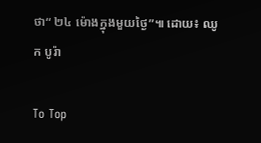ថា“ ២៤ ម៉ោងក្នុងមួយថ្ងៃ”៕ ដោយ៖ ឈូក បូរ៉ា

To Top